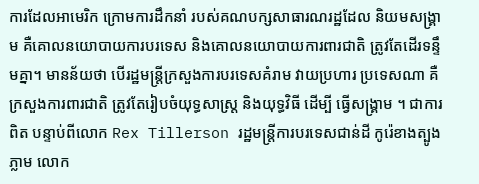ការដែលអាមេរិក ក្រោមការដឹកនាំ របស់គណបក្សសាធារណរដ្ឋដែល និយមសង្រ្គាម គឺគោលនយោបាយការបរទេស និងគោលនយោបាយការពារជាតិ ត្រូវតែដើរទន្ទឹមគ្នា។ មានន័យថា បើរដ្ឋមន្ត្រីក្រសួងការបរទេសគំរាម វាយប្រហារ ប្រទេសណា គឺក្រសួងការពារជាតិ ត្រូវតែរៀបចំយុទ្ធសាស្ត្រ និងយុទ្ធវិធី ដើម្បី ធ្វើសង្រ្គាម ។ ជាការពិត បន្ទាប់ពីលោក Rex Tillerson រដ្ឋមន្ត្រីការបរទេសជាន់ដី កូរ៉េខាងត្បូងភ្លាម លោក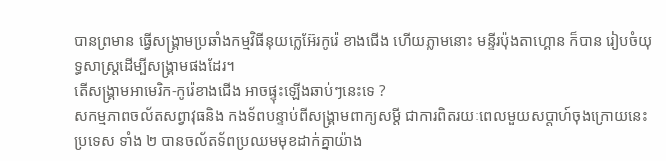បានព្រមាន ធ្វើសង្រ្គាមប្រឆាំងកម្មវិធីនុយក្លេអ៊ែរកូរ៉េ ខាងជើង ហើយភ្លាមនោះ មន្ទីរប៉ុងតាហ្គោន ក៏បាន រៀបចំយុទ្ធសាស្ត្រដើម្បីសង្រ្គាមផងដែរ។
តើសង្រ្គាមអាមេរិក-កូរ៉េខាងជើង អាចផ្ទុះឡើងឆាប់ៗនេះទេ ?
សកម្មភាពចល័តសព្វាវុធនិង កងទ័ពបន្ទាប់ពីសង្រ្គាមពាក្យសម្ដី ជាការពិតរយៈពេលមួយសប្ដាហ៍ចុងក្រោយនេះ ប្រទេស ទាំង ២ បានចល័តទ័ពប្រឈមមុខដាក់គ្នាយ៉ាង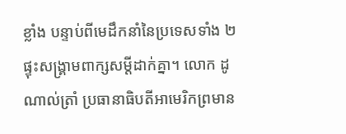ខ្លាំង បន្ទាប់ពីមេដឹកនាំនៃប្រទេសទាំង ២ ផ្ទុះសង្រ្គាមពាក្សសម្ដីដាក់គ្នា។ លោក ដូណាល់ត្រាំ ប្រធានាធិបតីអាមេរិកព្រមាន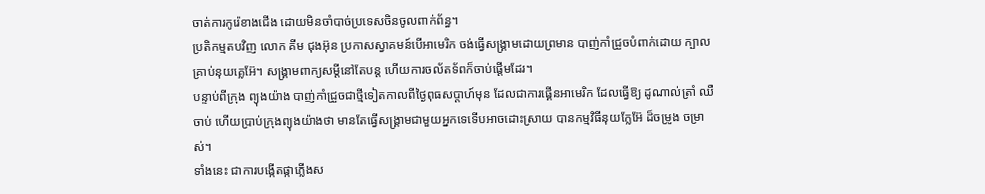ចាត់ការកូរ៉េខាងជើង ដោយមិនចាំបាច់ប្រទេសចិនចូលពាក់ព័ន្ធ។
ប្រតិកម្មតបវិញ លោក គីម ជុងអ៊ុន ប្រកាសស្វាគមន៍បើអាមេរិក ចង់ធ្វើសង្រ្គាមដោយព្រមាន បាញ់កាំជ្រួចបំពាក់ដោយ ក្បាលគ្រាប់នុយគ្លេអ៊ែ។ សង្រ្គាមពាក្យសម្ដីនៅតែបន្ត ហើយការចល័តទ័ពក៏ចាប់ផ្ដើមដែរ។
បន្ទាប់ពីក្រុង ព្យុងយ៉ាង បាញ់កាំជ្រួចជាថ្មីទៀតកាលពីថ្ងៃពុធសប្ដាហ៍មុន ដែលជាការផ្គើនអាមេរិក ដែលធ្វើឱ្យ ដូណាល់ត្រាំ ឈឺចាប់ ហើយប្រាប់ក្រុងព្យុងយ៉ាងថា មានតែធ្វើសង្គ្រាមជាមួយអ្នកទេទើបអាចដោះស្រាយ បានកម្មវិធីនុយក្លែអ៊ែ ដ៏ចម្រូង ចម្រាស់។
ទាំងនេះ ជាការបង្កើតផ្កាភ្លើងស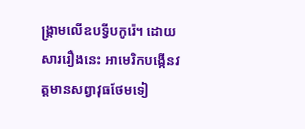ង្រ្គាមលើឧបទ្វីបកូរ៉េ។ ដោយសាររឿងនេះ អាមេរិកបង្កើនវត្តមានសព្វាវុធថែមទៀ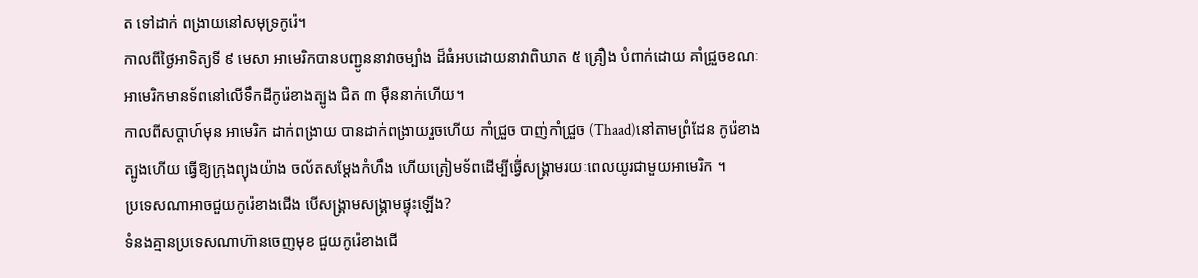ត ទៅដាក់ ពង្រាយនៅសមុទ្រកូរ៉េ។
កាលពីថ្ងៃអាទិត្យទី ៩ មេសា អាមេរិកបានបញ្ជូននាវាចម្បាំង ដ៏ធំអបដោយនាវាពិឃាត ៥ គ្រឿង បំពាក់ដោយ គាំជ្រួចខណៈ អាមេរិកមានទ័ពនៅលើទឹកដីកូរ៉េខាងត្បូង ជិត ៣ ម៉ឺននាក់ហើយ។
កាលពីសប្ដាហ៍មុន អាមេរិក ដាក់ពង្រាយ បានដាក់ពង្រាយរួចហើយ កាំជ្រួច បាញ់កាំជ្រួច (Thaad)នៅតាមព្រំដែន កូរ៉េខាង ត្បូងហើយ ធ្វើឱ្យក្រុងព្យុងយ៉ាង ចល័តសម្ដែងកំហឹង ហើយត្រៀមទ័ពដើម្បីធ្វើ់សង្រ្គាមរយៈពេលយូរជាមួយអាមេរិក ។
ប្រទេសណាអាចជួយកូរ៉េខាងជើង បើសង្រ្គាមសង្រ្គាមផ្ទុះឡើង?
ទំនងគ្មានប្រទេសណាហ៊ានចេញមុខ ជួយកូរ៉េខាងជើ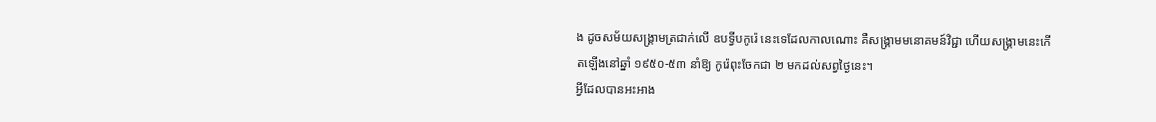ង ដូចសម័យសង្រ្គាមត្រជាក់លើ ឧបទ្វីបកូរ៉េ នេះទេដែលកាលណោះ គឺសង្គ្រាមមនោគមន៍វិជ្ជា ហើយសង្គ្រាមនេះកើតឡើងនៅឆ្នាំ ១៩៥០-៥៣ នាំឱ្យ កូរ៉េពុះចែកជា ២ មកដល់សព្វថ្ងៃនេះ។
អ្វីដែលបានអះអាង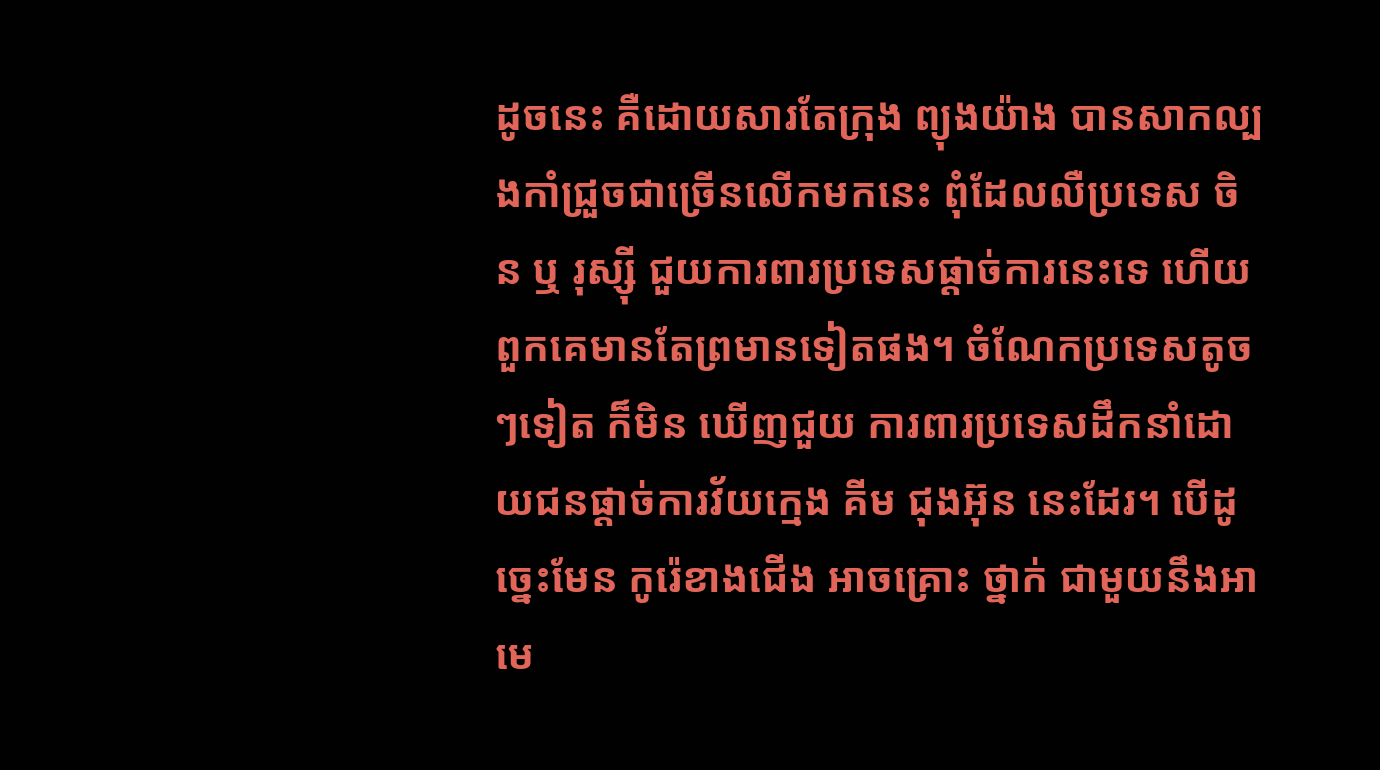ដូចនេះ គឺដោយសារតែក្រុង ព្យុងយ៉ាង បានសាកល្បងកាំជ្រួចជាច្រើនលើកមកនេះ ពុំដែលលឺប្រទេស ចិន ឬ រុស្ស៊ី ជួយការពារប្រទេសផ្ដាច់ការនេះទេ ហើយពួកគេមានតែព្រមានទៀតផង។ ចំណែកប្រទេសតូចៗទៀត ក៏មិន ឃើញជួយ ការពារប្រទេសដឹកនាំដោយជនផ្ដាច់ការវ័យក្មេង គីម ជុងអ៊ុន នេះដែរ។ បើដូច្នេះមែន កូរ៉េខាងជើង អាចគ្រោះ ថ្នាក់ ជាមួយនឹងអាមេ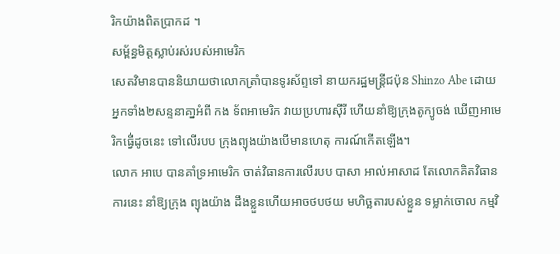រិកយ៉ាងពិតប្រាកដ ។
សម្ព័ន្ធមិត្តស្លាប់រស់របស់អាមេរិក
សេតវិមានបាននិយាយថាលោកត្រាំបានទូរស័ព្ទទៅ នាយករដ្ឋមន្ត្រីជប៉ុន Shinzo Abe ដោយ អ្នកទាំង២សន្ទនាគា្នអំពី កង ទ័ពអាមេរិក វាយប្រហារស៊ីរី ហើយនាំឱ្យក្រុងតូក្យូចង់ ឃើញអាមេរិកធ្វើ់ដូចនេះ ទៅលើរបប ក្រុងព្យុងយ៉ាងបើមានហេតុ ការណ៍កើតឡើង។
លោក អាបេ បានគាំទ្រអាមេរិក ចាត់វិធានការលើរបប បាសា អាល់អាសាដ តែលោកគិតវិធានការនេះ នាំឱ្យក្រុង ព្យុងយ៉ាង ដឹងខ្លួនហើយអាចថបថយ មហិច្ឆតារបស់ខ្លួន ទម្លាក់ចោល កម្មវិ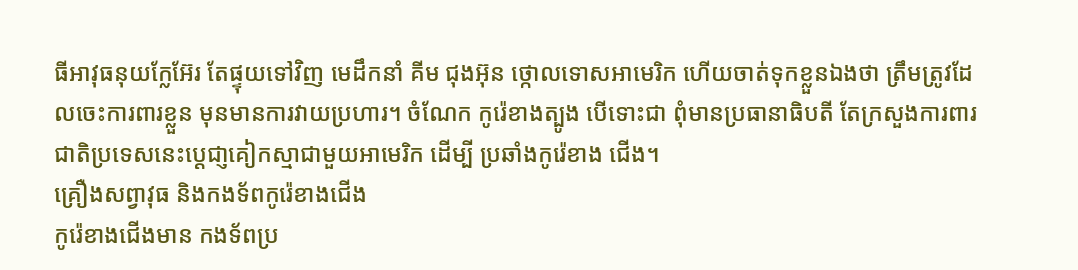ធីអាវុធនុយក្លែអ៊ែរ តែផ្ទុយទៅវិញ មេដឹកនាំ គីម ជុងអ៊ុន ថ្កោលទោសអាមេរិក ហើយចាត់ទុកខ្លួនឯងថា ត្រឹមត្រូវដែលចេះការពារខ្លួន មុនមានការវាយប្រហារ។ ចំណែក កូរ៉េខាងត្បូង បើទោះជា ពុំមានប្រធានាធិបតី តែក្រសួងការពារជាតិប្រទេសនេះប្ដេជា្ញគៀកស្មាជាមួយអាមេរិក ដើម្បី ប្រឆាំងកូរ៉េខាង ជើង។
គ្រឿងសព្វាវុធ និងកងទ័ពកូរ៉េខាងជើង
កូរ៉េខាងជើងមាន កងទ័ពប្រ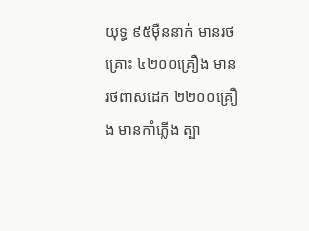យុទ្ធ ៩៥ម៉ឺននាក់ មានរថគ្រោះ ៤២០០គ្រឿង មាន រថពាសដេក ២២០០គ្រឿង មានកាំភ្លើង ត្បា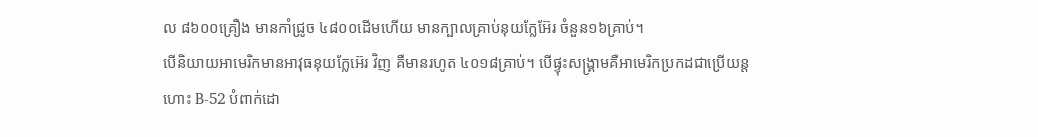ល ៨៦០០គ្រឿង មានកាំជ្រូច ៤៨០០ដើមហើយ មានក្បាលគ្រាប់នុយក្លែអ៊ែរ ចំនួន១៦គ្រាប់។
បើនិយាយអាមេរិកមានអាវុធនុយក្លែអ៊េរ វិញ គឺមានរហូត ៤០១៨គ្រាប់។ បើផ្ទុះសង្រ្គាមគឺអាមេរិកប្រកដជាប្រើយន្តហោះ B-52 បំពាក់ដោ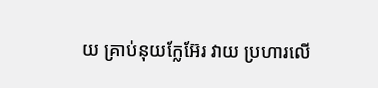យ គ្រាប់នុយក្លែអ៊ែរ វាយ ប្រហារលើ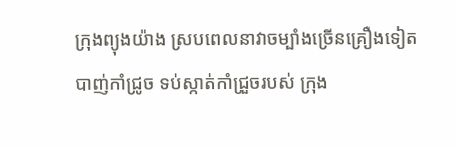ក្រុងព្យុងយ៉ាង ស្របពេលនាវាចម្បាំងច្រើនគ្រឿងទៀត បាញ់កាំជ្រូច ទប់ស្កាត់កាំជ្រួចរបស់ ក្រុង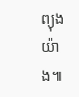ព្យុងយ៉ាង៕